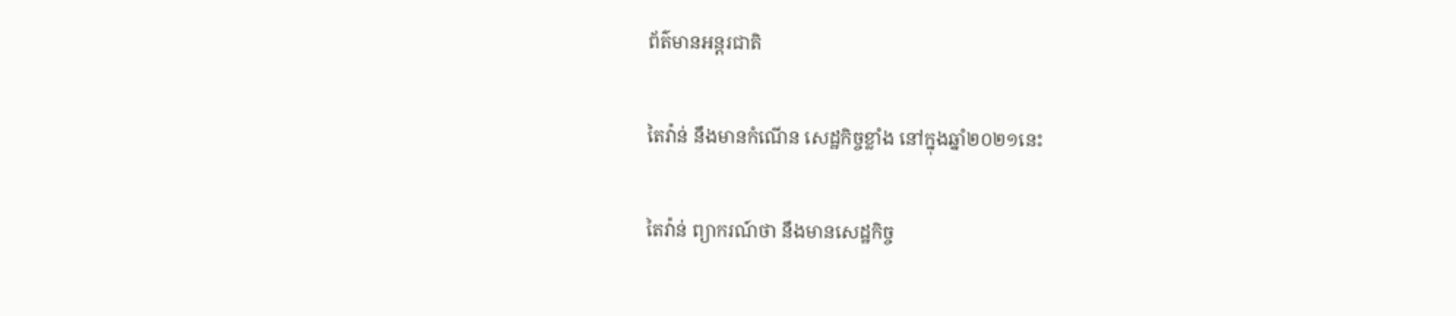ព័ត៌មានអន្តរជាតិ

តៃវ៉ាន់ នឹងមានកំណើន សេដ្ឋកិច្ចខ្លាំង នៅក្នុងឆ្នាំ២០២១នេះ

តៃវ៉ាន់ ព្យាករណ៍ថា នឹងមានសេដ្ឋកិច្ច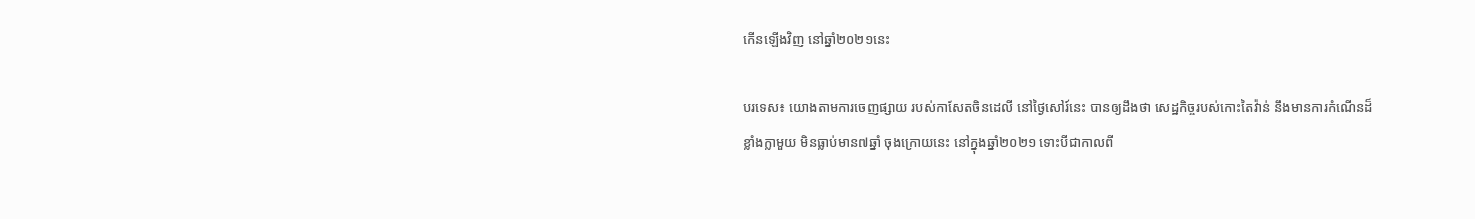កើនឡើងវិញ នៅឆ្នាំ២០២១នេះ

បរទេស៖ យោងតាមការចេញផ្សាយ របស់កាសែតចិនដេលី នៅថ្ងៃសៅរ៍នេះ បានឲ្យដឹងថា សេដ្ឋកិច្ចរបស់កោះតៃវ៉ាន់ នឹងមានការកំណើនដ៏ខ្លាំងក្លាមួយ មិនធ្លាប់មាន៧ឆ្នាំ ចុងក្រោយនេះ នៅក្នុងឆ្នាំ២០២១ ទោះបីជាកាលពី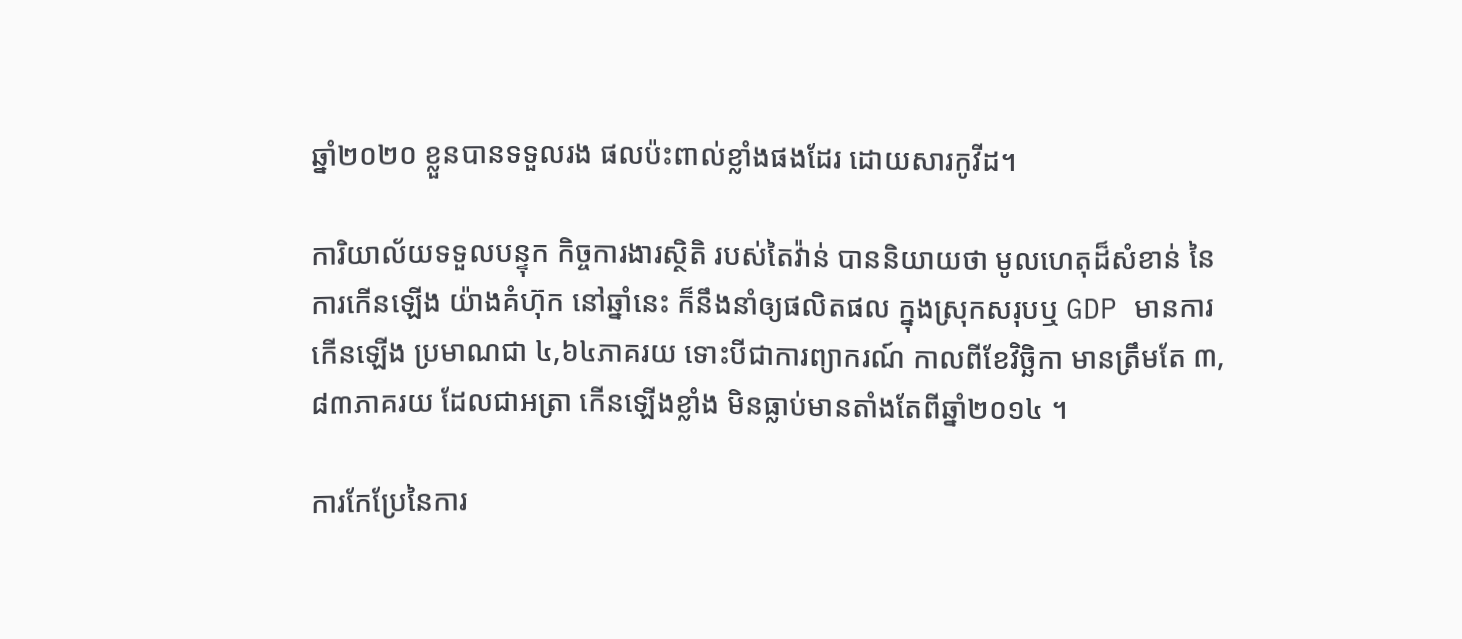ឆ្នាំ២០២០ ខ្លួនបានទទួលរង ផលប៉ះពាល់ខ្លាំងផងដែរ ដោយសារកូវីដ។

ការិយាល័យទទួលបន្ទុក កិច្ចការងារស្ថិតិ របស់តៃវ៉ាន់ បាននិយាយថា មូលហេតុដ៏សំខាន់ នៃការកើនឡើង យ៉ាងគំហ៊ុក នៅឆ្នាំនេះ ក៏នឹងនាំឲ្យផលិតផល ក្នុងស្រុកសរុបឬ GDP មានការកើនឡើង ប្រមាណជា ៤,៦៤ភាគរយ ទោះបីជាការព្យាករណ៍ កាលពីខែវិច្ឆិកា មានត្រឹមតែ ៣,៨៣ភាគរយ ដែលជាអត្រា កើនឡើងខ្លាំង មិនធ្លាប់មានតាំងតែពីឆ្នាំ២០១៤ ។

ការកែប្រែនៃការ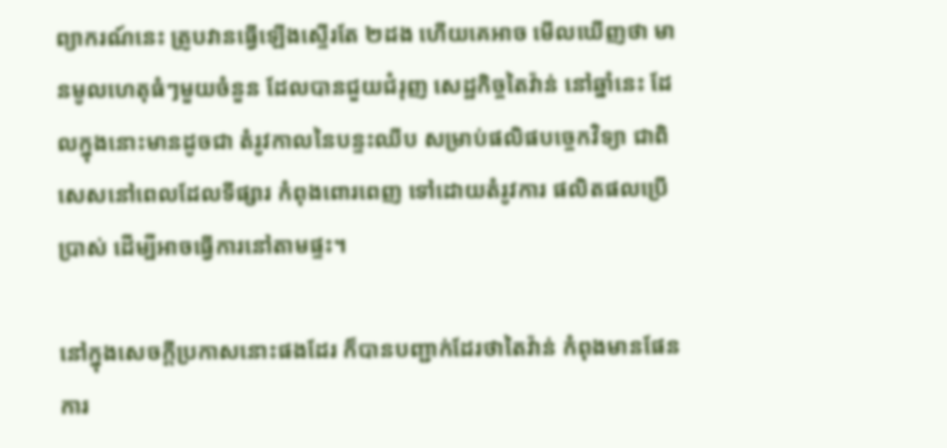ព្យាករណ៍នេះ ត្រូបវានធ្វើឡើងស្ទើរតែ ២ដង ហើយគេអាច មើលឃើញថា មានមូលហេតុធំៗមួយចំនួន ដែលបានជួយជំរុញ សេដ្ឋកិច្ចតៃវ៉ាន់ នៅឆ្នាំនេះ ដែលក្នុងនោះមានដូចជា តំរូវកាលនៃបន្ទះឈីប សម្រាប់ផលិផបច្ចេកវិទ្យា ជាពិសេសនៅពេលដែលទីផ្សារ កំពុងពោរពេញ ទៅដោយតំរូវការ ផលិតផលប្រើប្រាស់ ដើម្បីអាចធ្វើការនៅតាមផ្ទះ។

នៅក្នុងសេចក្តីប្រកាសនោះផងដែរ ក៏បានបញ្ជាក់ដែរថាតៃវ៉ាន់ កំពុងមានផែនការ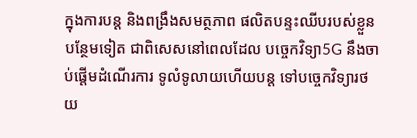ក្នុងការបន្ត និងពង្រឹងសមត្ថភាព ផលិតបន្ទះឈីបរបស់ខ្លួន បន្ថែមទៀត ជាពិសេសនៅពេលដែល បច្ចេកវិទ្យា5G នឹងចាប់ផ្តើមដំណើរការ ទូលំទូលាយហើយបន្ត ទៅបច្ចេកវិទ្យារថយ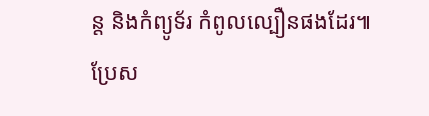ន្ត និងកំព្យូទ័រ កំពូលល្បឿនផងដែរ៕ ប្រែស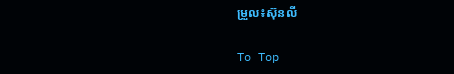ម្រួល៖ស៊ុនលី

To Top